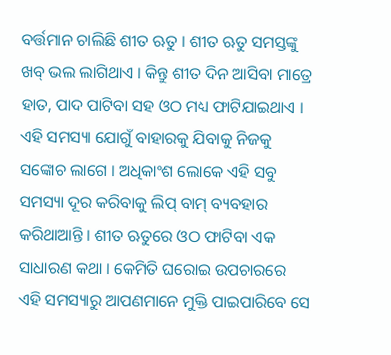ବର୍ତ୍ତମାନ ଚାଲିଛି ଶୀତ ଋତୁ । ଶୀତ ଋତୁ ସମସ୍ତଙ୍କୁ ଖବ୍ ଭଲ ଲାଗିଥାଏ । କିନ୍ତୁ ଶୀତ ଦିନ ଆସିବା ମାତ୍ରେ ହାତ, ପାଦ ପାଟିବା ସହ ଓଠ ମଧ୍ୟ ଫାଟିଯାଇଥାଏ । ଏହି ସମସ୍ୟା ଯୋଗୁଁ ବାହାରକୁ ଯିବାକୁ ନିଜକୁ ସଙ୍କୋଚ ଲାଗେ । ଅଧିକାଂଶ ଲୋକେ ଏହି ସବୁ ସମସ୍ୟା ଦୂର କରିବାକୁ ଲିପ୍ ବାମ୍ ବ୍ୟବହାର କରିଥାଆନ୍ତି । ଶୀତ ଋତୁରେ ଓଠ ଫାଟିବା ଏକ ସାଧାରଣ କଥା । କେମିତି ଘରୋଇ ଉପଚାରରେ ଏହି ସମସ୍ୟାରୁ ଆପଣମାନେ ମୁକ୍ତି ପାଇପାରିବେ ସେ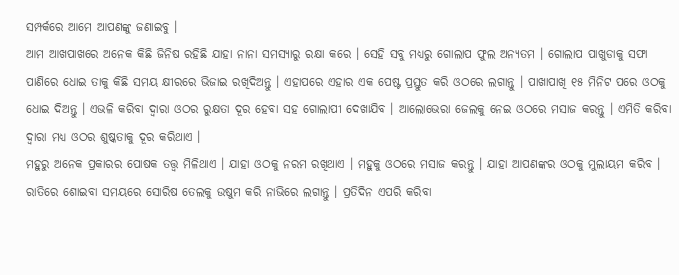ସମ୍ପର୍କରେ ଆମେ ଆପଣଙ୍କୁ ଜଣାଇବୁ ।
ଆମ ଆଖପାଖରେ ଅନେକ କିଛି ଜିନିଷ ରହିଛି ଯାହା ନାନା ସମସ୍ୟାରୁ ରକ୍ଷା କରେ । ସେହି ସବୁ ମଧ୍ୟରୁ ଗୋଲାପ ଫୁଲ ଅନ୍ୟତମ । ଗୋଲାପ ପାଖୁଡାକୁ ସଫା ପାଣିରେ ଧୋଇ ତାକୁ କିଛି ସମୟ କ୍ଷୀରରେ ଭିଜାଇ ରଖିଦିଅନ୍ତୁ । ଏହାପରେ ଏହାର ଏକ ପେଷ୍ଟ ପ୍ରସ୍ତୁତ କରି ଓଠରେ ଲଗାନ୍ତୁ । ପାଖାପାଖି ୧୫ ମିନିଟ ପରେ ଓଠକୁ ଧୋଇ ଦିଅନ୍ତୁ । ଏଭଳି କରିବା ଦ୍ବାରା ଓଠର ରୁକ୍ଷତା ଦୂର ହେବା ସହ ଗୋଲାପୀ ଦେଖାଯିବ । ଆଲୋଭେରା ଜେଲକୁ ନେଇ ଓଠରେ ମସାଜ କରନ୍ତୁ । ଏମିତି କରିବା ଦ୍ବାରା ମଧ୍ୟ ଓଠର ଶୁଷ୍କତାକୁ ଦୂର କରିଥାଏ ।
ମହୁରୁ ଅନେକ ପ୍ରକାରର ପୋଷକ ତତ୍ତ୍ବ ମିଳିଥାଏ । ଯାହା ଓଠକୁ ନରମ ରଖିଥାଏ । ମହୁକୁ ଓଠରେ ମସାଜ କରନ୍ତୁ । ଯାହା ଆପଣଙ୍କର ଓଠକୁ ମୁଲାୟମ କରିବ । ରାତିରେ ଶୋଇବା ସମୟରେ ସୋରିଷ ତେଲକୁ ଉଷୁମ କରି ନାଭିରେ ଲଗାନ୍ତୁ । ପ୍ରତିଦିନ ଏପରି କରିବା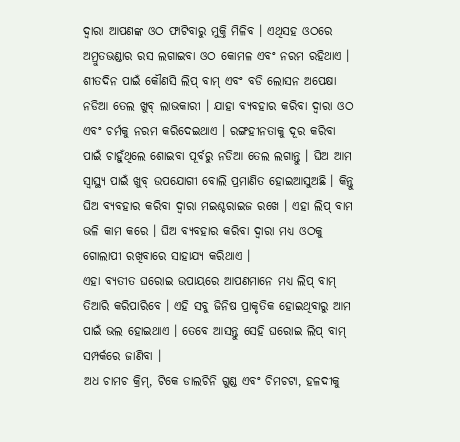ଦ୍ବାରା ଆପଣଙ୍କ ଓଠ ଫାଟିବାରୁ ମୁକ୍ତି ମିଳିବ । ଏଥିସହ ଓଠରେ ଅମ୍ରୁତଭଣ୍ଡାର ରସ ଲଗାଇବା ଓଠ କୋମଳ ଏବଂ ନରମ ରହିଥାଏ ।
ଶୀତଦିନ ପାଇଁ କୌଣସି ଲିପ୍ ବାମ୍ ଏବଂ ବଡି ଲୋସନ ଅପେକ୍ଷା ନଡିଆ ତେଲ ଖୁବ୍ ଲାଭକାରୀ । ଯାହା ବ୍ୟବହାର କରିବା ଦ୍ବାରା ଓଠ ଏବଂ ଚର୍ମକୁ ନରମ କରିଦେଇଥାଏ । ରଙ୍ଗହୀନତାକୁ ଦୂର କରିବା ପାଇଁ ଚାହୁଁଥିଲେ ଶୋଇବା ପୂର୍ବରୁ ନଡିଆ ତେଲ ଲଗାନ୍ତୁ । ଘିଅ ଆମ ସ୍ବାସ୍ଥ୍ୟ ପାଇଁ ଖୁବ୍ ଉପଯୋଗୀ ବୋଲି ପ୍ରମାଣିତ ହୋଇଆସୁଅଛି । କିନ୍ତୁ ଘିଅ ବ୍ୟବହାର କରିବା ଦ୍ବାରା ମଇଶ୍ଚରାଇଜ ରଖେ । ଏହା ଲିପ୍ ବାମ ଭଳି କାମ କରେ । ଘିଅ ବ୍ୟବହାର କରିବା ଦ୍ବାରା ମଧ୍ୟ ଓଠକୁ ଗୋଲାପୀ ରଖିବାରେ ସାହାଯ୍ୟ କରିଥାଏ ।
ଏହା ବ୍ୟତୀତ ଘରୋଇ ଉପାୟରେ ଆପଣମାନେ ମଧ୍ୟ ଲିପ୍ ବାମ୍ ତିଆରି କରିପାରିବେ । ଏହି ସବୁ ଜିନିଷ ପ୍ରାକୃତିକ ହୋଇଥିବାରୁ ଆମ ପାଇଁ ଭଲ ହୋଇଥାଏ । ତେବେ ଆସନ୍ତୁ ସେହି ଘରୋଇ ଲିପ୍ ବାମ୍ ସମ୍ପର୍କରେ ଜାଣିବା ।
ଅଧ ଚାମଚ କ୍ରିମ୍, ଟିକେ ଡାଲଚିନି ଗୁଣ୍ଡ ଏବଂ ଚିମଚଟା, ହଳଦୀକୁ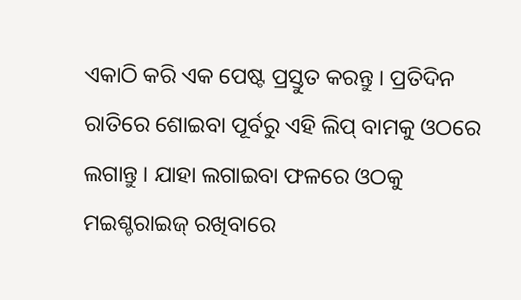ଏକାଠି କରି ଏକ ପେଷ୍ଟ ପ୍ରସ୍ତୁତ କରନ୍ତୁ । ପ୍ରତିଦିନ ରାତିରେ ଶୋଇବା ପୂର୍ବରୁ ଏହି ଲିପ୍ ବାମକୁ ଓଠରେ ଲଗାନ୍ତୁ । ଯାହା ଲଗାଇବା ଫଳରେ ଓଠକୁ ମଇଶ୍ଚରାଇଜ୍ ରଖିବାରେ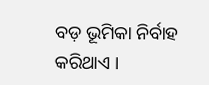ବଡ଼ ଭୂମିକା ନିର୍ବାହ କରିଥାଏ ।